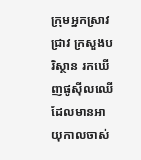ក្រុមអ្នកស្រាវជ្រាវ ក្រសួងបរិស្ថាន រកឃើញផូស៊ីលឈើ ដែលមានអាយុកាលចាស់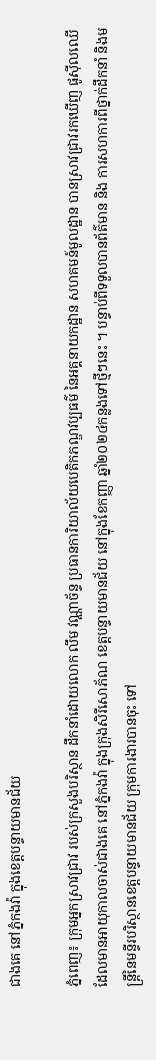ជាងគេ នៅភ្នំកងវ៉ា ក្នុងខេត្តបន្ទាយមានជ័យ

ភ្នំពេញ៖ ក្រុមអ្នកស្រាវជ្រាវ របស់ក្រសួងបរិស្ថាន ដឹកនាំដោយលោក លឹម វណ្ណាច័ន្ទ ប្រធានការិយាល័យបេតិកភណ្ឌវប្បធម៌ នៃអគ្គនាយកដ្ឋាន សហគមន៍មូលដ្ឋាន បានស្រាវជ្រាវរកឃើញ ផូស៊ីលឈើ ដែលមានអាយុកាលចាស់ជាងគេ នៅភ្នំកងវ៉ា ក្នុងក្រុងសិរីសោភ័ណ ខេត្តបន្ទាយមានជ័យ នៅក្នុងខែកញ្ញា ឆ្នាំ២០២៤កន្លងទៅថ្មីៗនេះ ។ បន្ទាប់ពីទទួលបានព័ត៌មាន និង ការសហការពីថ្នាក់ដឹកនាំ និងមន្រ្តីនៃមន្ទីរបរិស្ថានខេត្តបន្ទាយមានជ័យ ក្រុមការងារបានចុះ ទៅ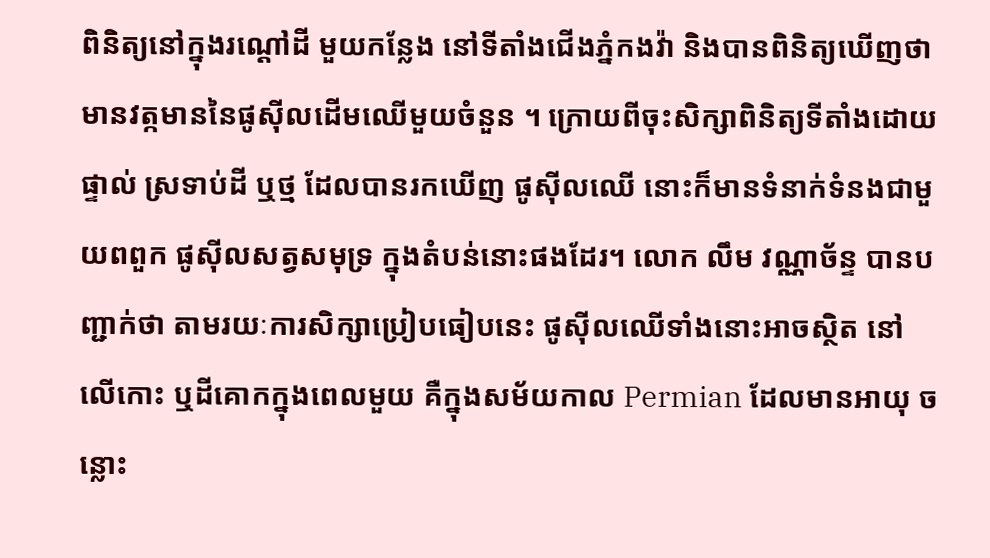ពិនិត្យនៅក្នុងរណ្តៅដី មួយកន្លែង នៅទីតាំងជើងភ្នំកងវ៉ា និងបានពិនិត្យឃើញថា មានវត្កមាននៃផូស៊ីលដើមឈើមួយចំនួន ។ ក្រោយពីចុះសិក្សាពិនិត្យទីតាំងដោយផ្ទាល់ ស្រទាប់ដី ឬថ្ម ដែលបានរកឃើញ ផូស៊ីលឈើ នោះក៏មានទំនាក់ទំនងជាមួយពពួក ផូស៊ីលសត្វសមុទ្រ ក្នុងតំបន់នោះផងដែរ។ លោក លឹម វណ្ណាច័ន្ទ បានបញ្ជាក់ថា តាមរយៈការសិក្សាប្រៀបធៀបនេះ ផូស៊ីលឈើទាំងនោះអាចស្ថិត នៅលើកោះ ឬដីគោកក្នុងពេលមួយ គឺក្នុងសម័យកាល Permian ដែលមានអាយុ ចន្លោះ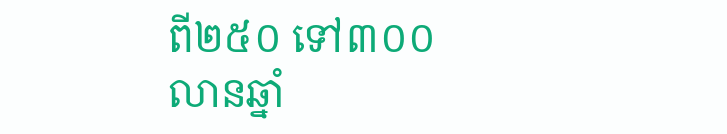ពី២៥០ ទៅ៣០០លានឆ្នាំ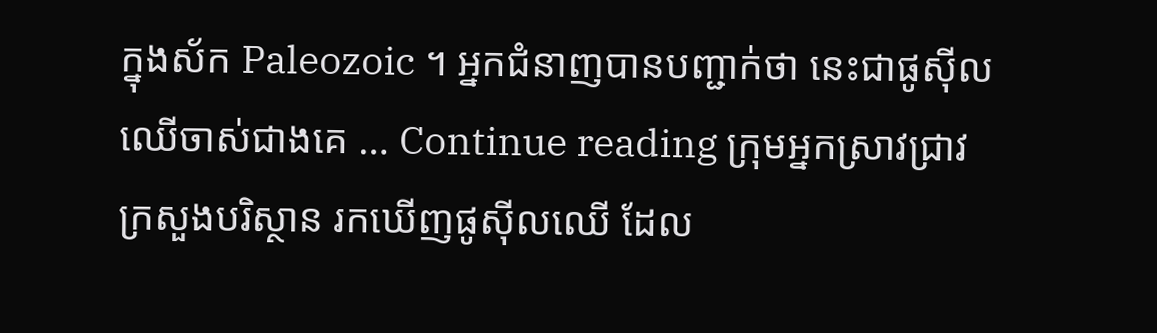ក្នុងស័ក Paleozoic ។ អ្នកជំនាញបានបញ្ជាក់ថា នេះជាផូស៊ីលឈើចាស់ជាងគេ … Continue reading ក្រុមអ្នកស្រាវជ្រាវ ក្រសួងបរិស្ថាន រកឃើញផូស៊ីលឈើ ដែល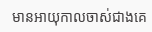មានអាយុកាលចាស់ជាងគេ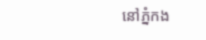នៅភ្នំកង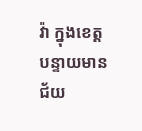វ៉ា ក្នុងខេត្តបន្ទាយមានជ័យ